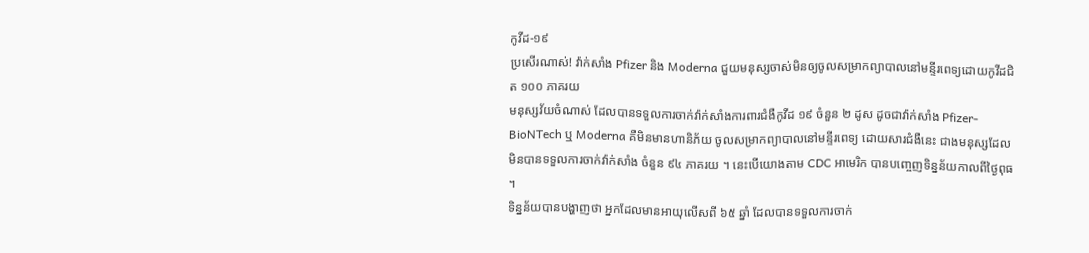កូវីដ-១៩
ប្រសើរណាស់! វ៉ាក់សាំង Pfizer និង Moderna ជួយមនុស្សចាស់មិនឲ្យចូលសម្រាកព្យាបាលនៅមន្ទីរពេទ្យដោយកូវីដជិត ១០០ ភាគរយ
មនុស្សវ័យចំណាស់ ដែលបានទទួលការចាក់វ៉ាក់សាំងការពារជំងឺកូវីដ ១៩ ចំនួន ២ ដូស ដូចជាវ៉ាក់សាំង Pfizer-BioNTech ឬ Moderna គឺមិនមានហានិភ័យ ចូលសម្រាកព្យាបាលនៅមន្ទីរពេទ្យ ដោយសារជំងឺនេះ ជាងមនុស្សដែលមិនបានទទួលការចាក់វ៉ាក់សាំង ចំនួន ៩៤ ភាគរយ ។ នេះបើយោងតាម CDC អាមេរិក បានបញ្ចេញទិន្នន័យកាលពីថ្ងៃពុធ ។
ទិន្នន័យបានបង្ហាញថា អ្នកដែលមានអាយុលើសពី ៦៥ ឆ្នាំ ដែលបានទទួលការចាក់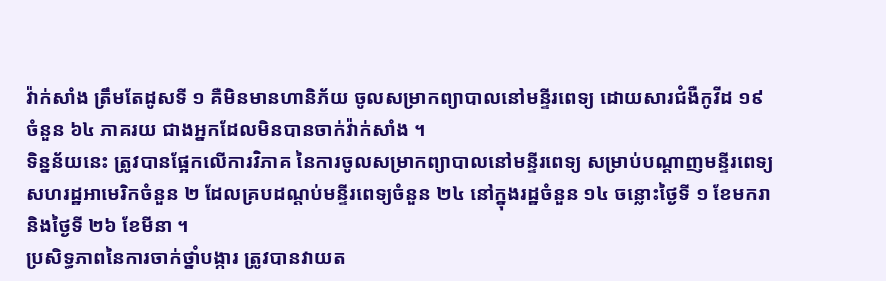វ៉ាក់សាំង ត្រឹមតែដូសទី ១ គឺមិនមានហានិភ័យ ចូលសម្រាកព្យាបាលនៅមន្ទីរពេទ្យ ដោយសារជំងឺកូវីដ ១៩ ចំនួន ៦៤ ភាគរយ ជាងអ្នកដែលមិនបានចាក់វ៉ាក់សាំង ។
ទិន្នន័យនេះ ត្រូវបានផ្អែកលើការវិភាគ នៃការចូលសម្រាកព្យាបាលនៅមន្ទីរពេទ្យ សម្រាប់បណ្តាញមន្ទីរពេទ្យសហរដ្ឋអាមេរិកចំនួន ២ ដែលគ្របដណ្តប់មន្ទីរពេទ្យចំនួន ២៤ នៅក្នុងរដ្ឋចំនួន ១៤ ចន្លោះថ្ងៃទី ១ ខែមករា និងថ្ងៃទី ២៦ ខែមីនា ។
ប្រសិទ្ធភាពនៃការចាក់ថ្នាំបង្ការ ត្រូវបានវាយត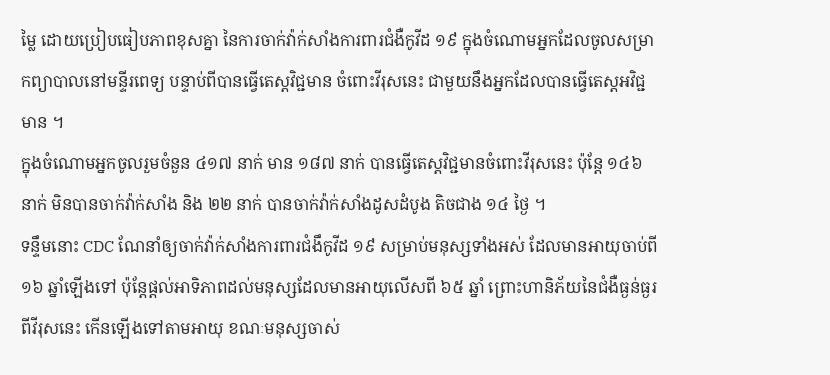ម្លៃ ដោយប្រៀបធៀបភាពខុសគ្នា នៃការចាក់វ៉ាក់សាំងការពារជំងឺកូវីដ ១៩ ក្នុងចំណោមអ្នកដែលចូលសម្រាកព្យាបាលនៅមន្ទីរពេទ្យ បន្ទាប់ពីបានធ្វើតេស្តវិជ្ជមាន ចំពោះវីរុសនេះ ជាមួយនឹងអ្នកដែលបានធ្វើតេស្តអវិជ្ជមាន ។
ក្នុងចំណោមអ្នកចូលរួមចំនួន ៤១៧ នាក់ មាន ១៨៧ នាក់ បានធ្វើតេស្តវិជ្ជមានចំពោះវីរុសនេះ ប៉ុន្តែ ១៤៦ នាក់ មិនបានចាក់វ៉ាក់សាំង និង ២២ នាក់ បានចាក់វ៉ាក់សាំងដូសដំបូង តិចជាង ១៤ ថ្ងៃ ។
ទន្ទឹមនោះ CDC ណែនាំឲ្យចាក់វ៉ាក់សាំងការពារជំងឹកូវីដ ១៩ សម្រាប់មនុស្សទាំងអស់ ដែលមានអាយុចាប់ពី ១៦ ឆ្នាំឡើងទៅ ប៉ុន្តែផ្តល់អាទិភាពដល់មនុស្សដែលមានអាយុលើសពី ៦៥ ឆ្នាំ ព្រោះហានិភ័យនៃជំងឺធ្ងន់ធ្ងរពីវីរុសនេះ កើនឡើងទៅតាមអាយុ ខណៈមនុស្សចាស់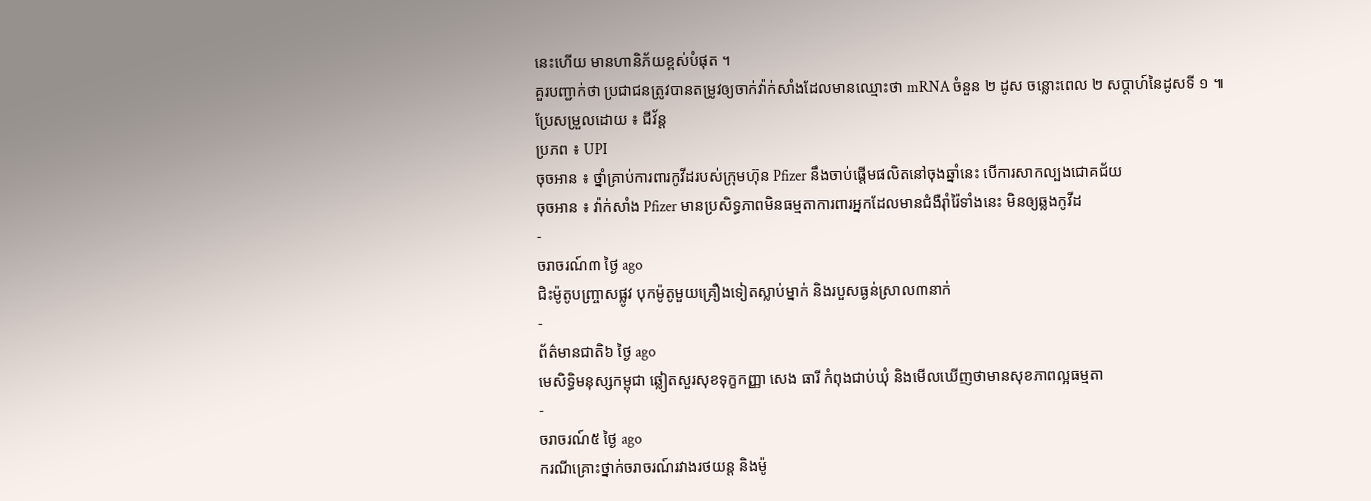នេះហើយ មានហានិភ័យខ្ពស់បំផុត ។
គួរបញ្ជាក់ថា ប្រជាជនត្រូវបានតម្រូវឲ្យចាក់វ៉ាក់សាំងដែលមានឈ្មោះថា mRNA ចំនួន ២ ដូស ចន្លោះពេល ២ សប្តាហ៍នៃដូសទី ១ ៕
ប្រែសម្រួលដោយ ៖ ជីវ័ន្ត
ប្រភព ៖ UPI
ចុចអាន ៖ ថ្នាំគ្រាប់ការពារកូវីដរបស់ក្រុមហ៊ុន Pfizer នឹងចាប់ផ្តើមផលិតនៅចុងឆ្នាំនេះ បើការសាកល្បងជោគជ័យ
ចុចអាន ៖ វ៉ាក់សាំង Pfizer មានប្រសិទ្ធភាពមិនធម្មតាការពារអ្នកដែលមានជំងឺរ៉ាំរ៉ៃទាំងនេះ មិនឲ្យឆ្លងកូវីដ
-
ចរាចរណ៍៣ ថ្ងៃ ago
ជិះម៉ូតូបញ្ច្រាសផ្លូវ បុកម៉ូតូមួយគ្រឿងទៀតស្លាប់ម្នាក់ និងរបួសធ្ងន់ស្រាល៣នាក់
-
ព័ត៌មានជាតិ៦ ថ្ងៃ ago
មេសិទ្ធិមនុស្សកម្ពុជា ឆ្លៀតសួរសុខទុក្ខកញ្ញា សេង ធារី កំពុងជាប់ឃុំ និងមើលឃើញថាមានសុខភាពល្អធម្មតា
-
ចរាចរណ៍៥ ថ្ងៃ ago
ករណីគ្រោះថ្នាក់ចរាចរណ៍រវាងរថយន្ត និងម៉ូ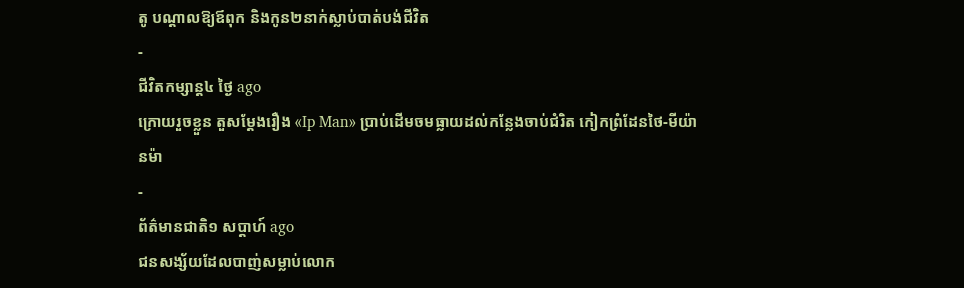តូ បណ្ដាលឱ្យឪពុក និងកូន២នាក់ស្លាប់បាត់បង់ជីវិត
-
ជីវិតកម្សាន្ដ៤ ថ្ងៃ ago
ក្រោយរួចខ្លួន តួសម្ដែងរឿង «Ip Man» ប្រាប់ដើមចមធ្លាយដល់កន្លែងចាប់ជំរិត កៀកព្រំដែនថៃ-មីយ៉ានម៉ា
-
ព័ត៌មានជាតិ១ សប្តាហ៍ ago
ជនសង្ស័យដែលបាញ់សម្លាប់លោក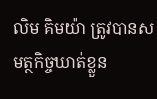លិម គិមយ៉ា ត្រូវបានសមត្ថកិច្ចឃាត់ខ្លួន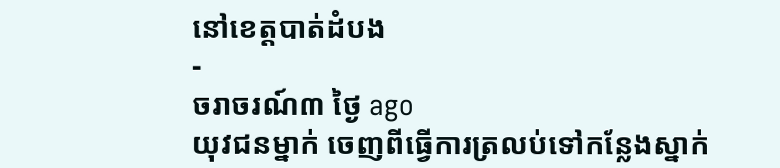នៅខេត្តបាត់ដំបង
-
ចរាចរណ៍៣ ថ្ងៃ ago
យុវជនម្នាក់ ចេញពីធ្វើការត្រលប់ទៅកន្លែងស្នាក់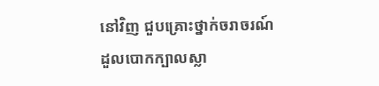នៅវិញ ជួបគ្រោះថ្នាក់ចរាចរណ៍ ដួលបោកក្បាលស្លា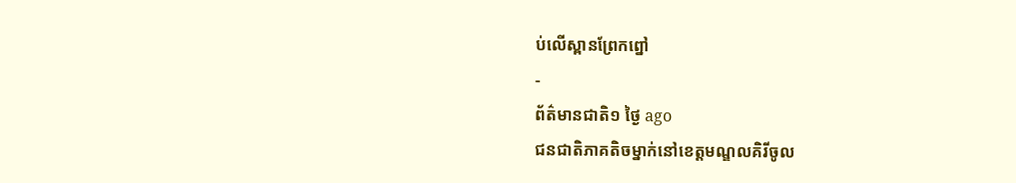ប់លើស្ពានព្រែកព្នៅ
-
ព័ត៌មានជាតិ១ ថ្ងៃ ago
ជនជាតិភាគតិចម្នាក់នៅខេត្តមណ្ឌលគិរីចូល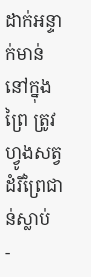ដាក់អន្ទាក់មាន់នៅក្នុងព្រៃ ត្រូវហ្វូងសត្វដំរីព្រៃជាន់ស្លាប់
-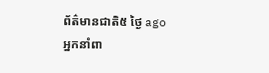ព័ត៌មានជាតិ៥ ថ្ងៃ ago
អ្នកនាំពា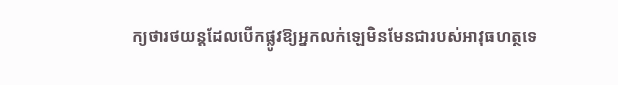ក្យថារថយន្តដែលបើកផ្លូវឱ្យអ្នកលក់ឡេមិនមែនជារបស់អាវុធហត្ថទេ